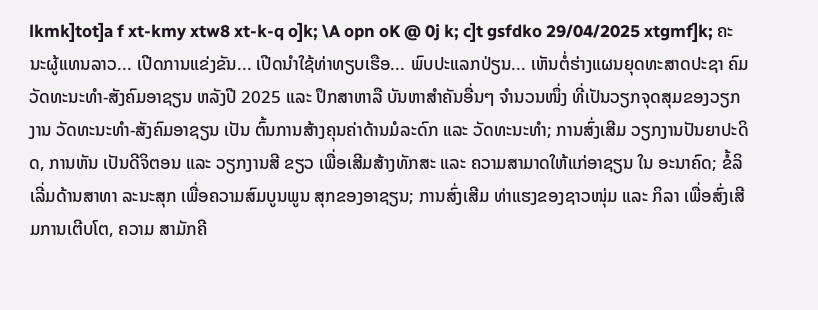lkmk]tot]a f xt-kmy xtw8 xt-k-q o]k; \A opn oK @ 0j k; c]t gsfdko 29/04/2025 xtgmf]k; ຄະນະຜູ້ແທນລາວ... ເປີດການແຂ່ງຂັນ... ເປີດນໍາໃຊ້ທ່າທຽບເຮືອ... ພົບປະແລກປ່ຽນ... ເຫັນຕໍ່ຮ່າງແຜນຍຸດທະສາດປະຊາ ຄົມວັດທະນະທຳ-ສັງຄົມອາຊຽນ ຫລັງປີ 2025 ແລະ ປຶກສາຫາລື ບັນຫາສຳຄັນອື່ນໆ ຈໍານວນໜຶ່ງ ທີ່ເປັນວຽກຈຸດສຸມຂອງວຽກງານ ວັດທະນະທຳ-ສັງຄົມອາຊຽນ ເປັນ ຕົ້ນການສ້າງຄຸນຄ່າດ້ານມໍລະດົກ ແລະ ວັດທະນະທໍາ; ການສົ່ງເສີມ ວຽກງານປັນຍາປະດິດ, ການຫັນ ເປັນດີຈິຕອນ ແລະ ວຽກງານສີ ຂຽວ ເພື່ອເສີມສ້າງທັກສະ ແລະ ຄວາມສາມາດໃຫ້ແກ່ອາຊຽນ ໃນ ອະນາຄົດ; ຂໍ້ລິເລີ່ມດ້ານສາທາ ລະນະສຸກ ເພື່ອຄວາມສົມບູນພູນ ສຸກຂອງອາຊຽນ; ການສົ່ງເສີມ ທ່າແຮງຂອງຊາວໜຸ່ມ ແລະ ກິລາ ເພື່ອສົ່ງເສີມການເຕີບໂຕ, ຄວາມ ສາມັກຄີ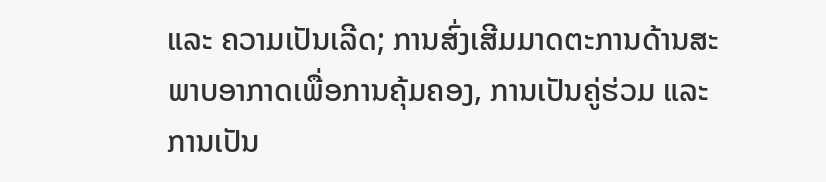ແລະ ຄວາມເປັນເລີດ; ການສົ່ງເສີມມາດຕະການດ້ານສະ ພາບອາກາດເພື່ອການຄຸ້ມຄອງ, ການເປັນຄູ່ຮ່ວມ ແລະ ການເປັນ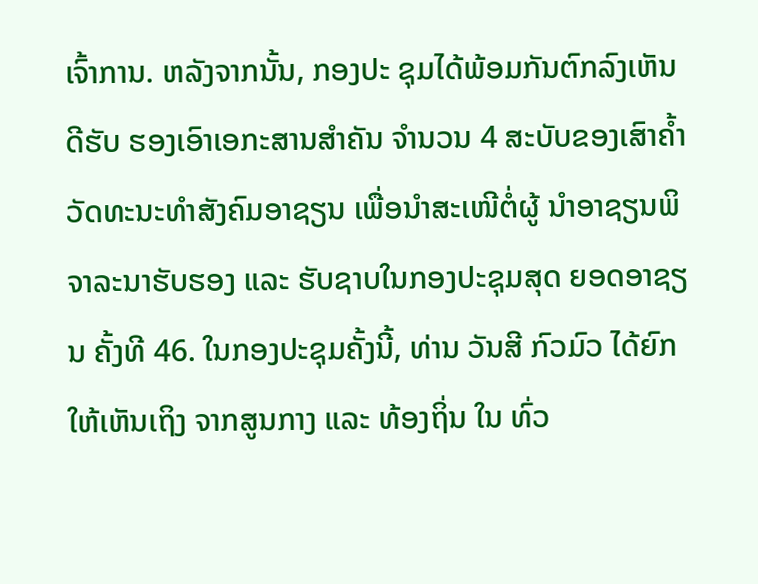ເຈົ້າການ. ຫລັງຈາກນັ້ນ, ກອງປະ ຊຸມໄດ້ພ້ອມກັນຕົກລົງເຫັນດີຮັບ ຮອງເອົາເອກະສານສໍາຄັນ ຈຳນວນ 4 ສະບັບຂອງເສົາຄ້ຳວັດທະນະທໍາສັງຄົມອາຊຽນ ເພື່ອນໍາສະເໜີຕໍ່ຜູ້ ນຳອາຊຽນພິຈາລະນາຮັບຮອງ ແລະ ຮັບຊາບໃນກອງປະຊຸມສຸດ ຍອດອາຊຽນ ຄັ້ງທີ 46. ໃນກອງປະຊຸມຄັ້ງນີ້, ທ່ານ ວັນສີ ກົວມົວ ໄດ້ຍົກໃຫ້ເຫັນເຖິງ ຈາກສູນກາງ ແລະ ທ້ອງຖິ່ນ ໃນ ທົ່ວ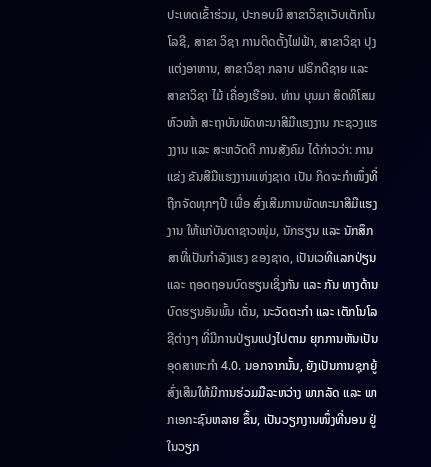ປະເທດເຂົ້າຮ່ວມ, ປະກອບມີ ສາຂາວິຊາເວັບເຕັກໂນໂລຊີ, ສາຂາ ວິຊາ ການຕິດຕັ້ງໄຟຟ້າ, ສາຂາວິຊາ ປຸງແຕ່ງອາຫານ, ສາຂາວິຊາ ກລາບ ຟຣິກດີຊາຍ ແລະ ສາຂາວິຊາ ໄມ້ ເຄື່ອງເຮືອນ. ທ່ານ ບຸນມາ ສິດທິໂສມ ຫົວໜ້າ ສະຖາບັນພັດທະນາສີມືແຮງງານ ກະຊວງແຮງງານ ແລະ ສະຫວັດດີ ການສັງຄົມ ໄດ້ກ່າວວ່າ: ການແຂ່ງ ຂັນສີມືແຮງງານແຫ່ງຊາດ ເປັນ ກິດຈະກຳໜຶ່ງທີ່ຖືກຈັດທຸກໆປີ ເພື່ອ ສົ່ງເສີມການພັດທະນາສີມືແຮງງານ ໃຫ້ແກ່ບັນດາຊາວໜຸ່ມ, ນັກຮຽນ ແລະ ນັກສຶກສາທີ່ເປັນກຳລັງແຮງ ຂອງຊາດ, ເປັນເວທີແລກປ່ຽນ ແລະ ຖອດຖອນບົດຮຽນເຊິ່ງກັນ ແລະ ກັນ ທາງດ້ານບົດຮຽນອັນພົ້ນ ເດັ່ນ, ນະວັດຕະກຳ ແລະ ເຕັກໂນໂລ ຊີຕ່າງໆ ທີ່ມີການປ່ຽນແປງໄປຕາມ ຍຸກການຫັນເປັນອຸດສາຫະກຳ 4.0. ນອກຈາກນັ້ນ, ຍັງເປັນການຊຸກຍູ້ ສົ່ງເສີມໃຫ້ມີການຮ່ວມມືລະຫວ່າງ ພາກລັດ ແລະ ພາກເອກະຊົນຫລາຍ ຂຶ້ນ, ເປັນວຽກງານໜຶ່ງທີ່ນອນ ຢູ່ໃນວຽກ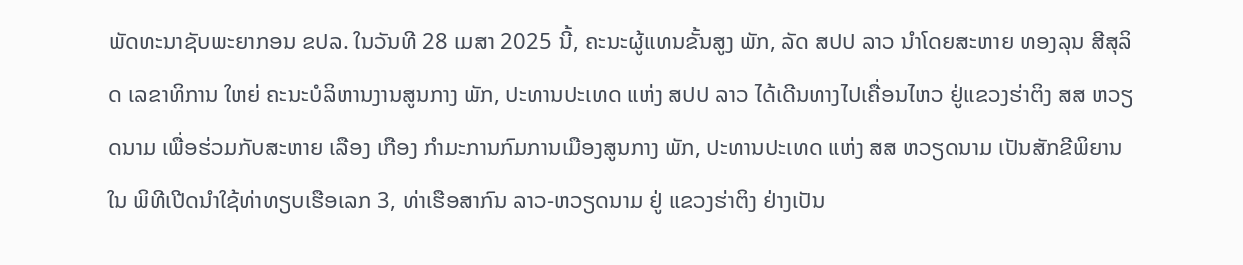ພັດທະນາຊັບພະຍາກອນ ຂປລ. ໃນວັນທີ 28 ເມສາ 2025 ນີ້, ຄະນະຜູ້ແທນຂັ້ນສູງ ພັກ, ລັດ ສປປ ລາວ ນໍາໂດຍສະຫາຍ ທອງລຸນ ສີສຸລິດ ເລຂາທິການ ໃຫຍ່ ຄະນະບໍລິຫານງານສູນກາງ ພັກ, ປະທານປະເທດ ແຫ່ງ ສປປ ລາວ ໄດ້ເດີນທາງໄປເຄື່ອນໄຫວ ຢູ່ແຂວງຮ່າຕິງ ສສ ຫວຽດນາມ ເພື່ອຮ່ວມກັບສະຫາຍ ເລືອງ ເກືອງ ກໍາມະການກົມການເມືອງສູນກາງ ພັກ, ປະທານປະເທດ ແຫ່ງ ສສ ຫວຽດນາມ ເປັນສັກຂີພິຍານໃນ ພິທີເປີດນໍາໃຊ້ທ່າທຽບເຮືອເລກ 3, ທ່າເຮືອສາກົນ ລາວ-ຫວຽດນາມ ຢູ່ ແຂວງຮ່າຕິງ ຢ່າງເປັນ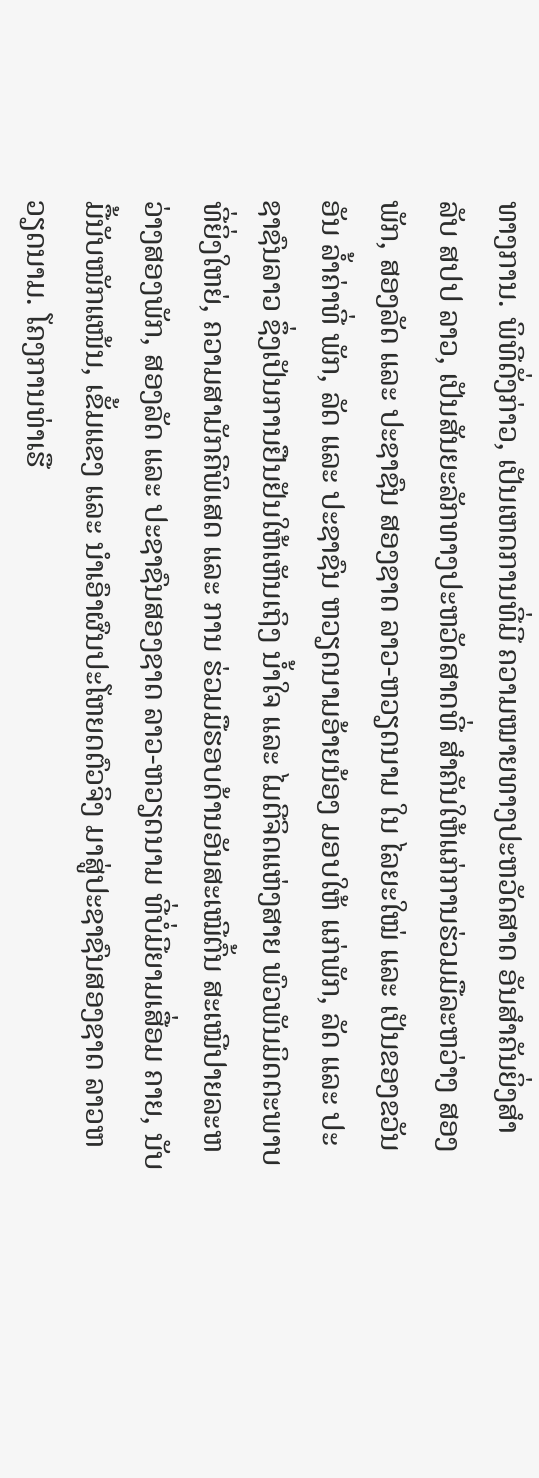ທາງການ. ພິທີດັ່ງກ່າວ, ເປັນເຫດການທີ່ມີ ຄວາມໝາຍທາງປະຫວັດສາດ ອັນສຳຄັນຍິ່ງສຳລັບ ສປປ ລາວ, ເປັນສັນຍະລັກທາງປະຫວັດສາດທີ່ ສຳຄັນໃຫ້ແກ່ການຮ່ວມມືລະຫວ່າງ ສອງພັກ, ສອງລັດ ແລະ ປະຊາຊົນ ສອງຊາດ ລາວ-ຫວຽດນາມ ໃນ ໄລຍະໃໝ່ ແລະ ເປັນຂອງຂວັນອັນ ລ້ຳຄ່າທີ່ ພັກ, ລັດ ແລະ ປະຊາຊົນ ຫວຽດນາມອ້າຍນ້ອງ ມອບໃຫ້ ແກ່ພັກ, ລັດ ແລະ ປະຊາຊົນລາວ ຊຶ່ງເປັນການຢືນຢັນໃຫ້ເຫັນເຖິງ ນໍ້າໃຈ ແລະ ໄມຕີຈິດແຫ່ງສາຍ ພົວພັນມິດຕະພາບທີ່ຍິ່ງໃຫຍ່, ຄວາມສາມັກຄີພິເສດ ແລະ ການ ຮ່ວມມືຮອບດ້ານອັນສະເໝີຕົ້ນ ສະເໝີປາຍລະຫວ່າງສອງພັກ, ສອງລັດ ແລະ ປະຊາຊົນສອງຊາດ ລາວ-ຫວຽດນາມ ທີ່ບໍ່ມີຍາມເສື່ອມ ຄາຍ, ນັບມື້ນັບໜັກແໜ້ນ, ເຂັ້ມແຂງ ແລະ ນຳເອົາຜົນປະໂຫຍດຕົວຈິງ ມາສູ່ປະຊາຊົນສອງຊາດ ລາວຫວຽດນາມ. ໂຄງການທ່າເຮື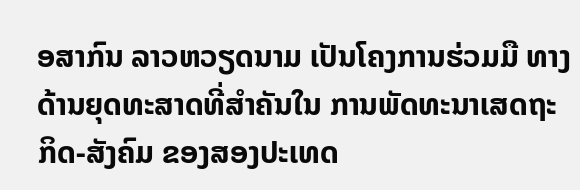ອສາກົນ ລາວຫວຽດນາມ ເປັນໂຄງການຮ່ວມມື ທາງດ້ານຍຸດທະສາດທີ່ສໍາຄັນໃນ ການພັດທະນາເສດຖະກິດ-ສັງຄົມ ຂອງສອງປະເທດ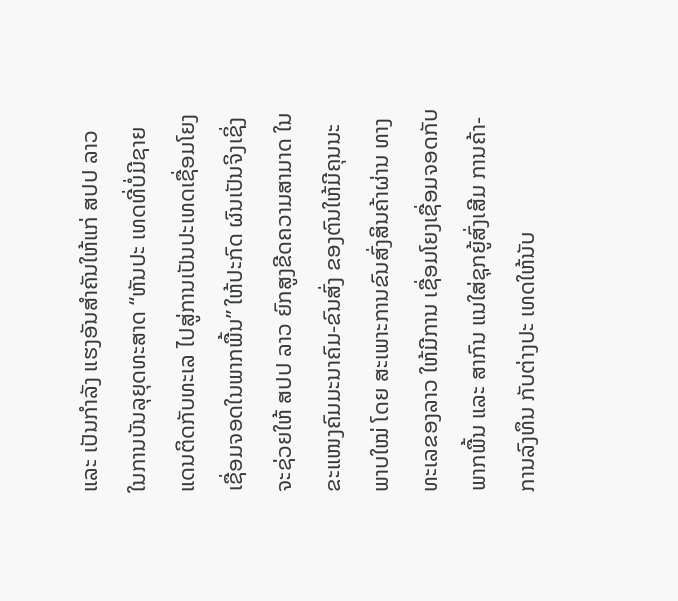ແລະ ເປັນກຳລັງ ແຮງອັນສຳຄັນໃຫ້ແກ່ ສປປ ລາວ ໃນການບັນລຸຍຸດທະສາດ “ຫັນປະ ເທດທີ່ບໍ່ມີຊາຍແດນຕິດກັບທະເລ ໄປສູ່ການເປັນປະເທດເຊື່ອມໂຍງ ເຊື່ອມຈອດໃນພາກພື້ນ” ໃຫ້ປະກົດ ຜົນເປັນຈິງເຊິ່ງຈະຊ່ວຍໃຫ້ ສປປ ລາວ ຍົກສູງຂີດຄວາມສາມາດ ໃນຂະແໜງຄົມມະນາຄົມ-ຂົນສົ່ງ ຂອງຕົນໃຫ້ມີຄຸນນະພາບໃໝ່ ໂດຍ ສະເພາະການຂົນສົ່ງສິນຄ້າຜ່ານ ທາງທະເລຂອງລາວ ໃຫ້ມີການ ເຊື່ອມໂຍງເຊື່ອມຈອດກັບພາກພື້ນ ແລະ ສາກົນ ແນໃສ່ຊຸກຍູ້ສົ່ງເສີມ ການຄ້າ-ການລົງທຶນ ກັບຕ່າງປະ ເທດໃຫ້ນັບ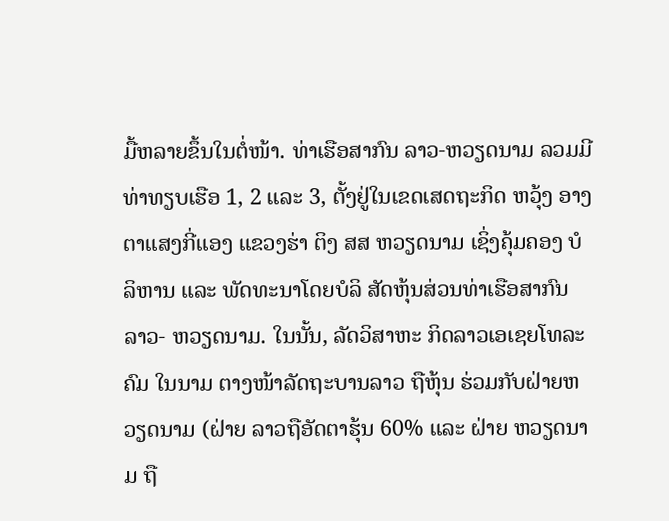ມື້ຫລາຍຂຶ້ນໃນຕໍ່ໜ້າ. ທ່າເຮືອສາກົນ ລາວ-ຫວຽດນາມ ລວມມີ ທ່າທຽບເຮືອ 1, 2 ແລະ 3, ຕັ້ງຢູ່ໃນເຂດເສດຖະກິດ ຫວຸ້ງ ອາງ ຕາແສງກີ່ແອງ ແຂວງຮ່າ ຕິງ ສສ ຫວຽດນາມ ເຊິ່ງຄຸ້ມຄອງ ບໍລິຫານ ແລະ ພັດທະນາໂດຍບໍລິ ສັດຫຸ້ນສ່ວນທ່າເຮືອສາກົນ ລາວ- ຫວຽດນາມ. ໃນນັ້ນ, ລັດວິສາຫະ ກິດລາວເອເຊຍໂທລະຄົມ ໃນນາມ ຕາງໜ້າລັດຖະບານລາວ ຖືຫຸ້ນ ຮ່ວມກັບຝ່າຍຫວຽດນາມ (ຝ່າຍ ລາວຖືອັດຕາຮຸ້ນ 60% ແລະ ຝ່າຍ ຫວຽດນາມ ຖື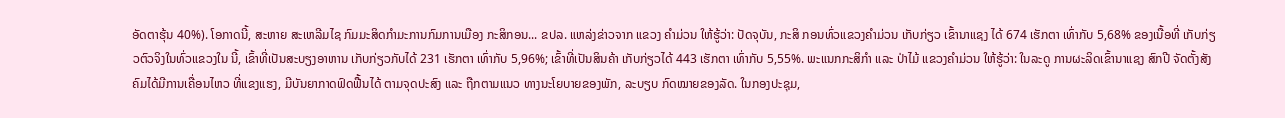ອັດຕາຮຸ້ນ 40%). ໂອກາດນີ້, ສະຫາຍ ສະເຫລີມໄຊ ກົມມະສິດກໍາມະການກົມການເມືອງ ກະສິກອນ... ຂປລ. ແຫລ່ງຂ່າວຈາກ ແຂວງ ຄຳມ່ວນ ໃຫ້ຮູ້ວ່າ: ປັດຈຸບັນ, ກະສິ ກອນທົ່ວແຂວງຄຳມ່ວນ ເກັບກ່ຽວ ເຂົ້ານາແຊງ ໄດ້ 674 ເຮັກຕາ ເທົ່າກັບ 5,68% ຂອງເນື້ອທີ່ ເກັບກ່ຽວຕົວຈິງໃນທົ່ວແຂວງໃນ ນີ້, ເຂົ້າທີ່ເປັນສະບຽງອາຫານ ເກັບກ່ຽວກັບໄດ້ 231 ເຮັກຕາ ເທົ່າກັບ 5,96%; ເຂົ້າທີ່ເປັນສິນຄ້າ ເກັບກ່ຽວໄດ້ 443 ເຮັກຕາ ເທົ່າກັບ 5,55%. ພະແນກກະສິກຳ ແລະ ປ່າໄມ້ ແຂວງຄຳມ່ວນ ໃຫ້ຮູ້ວ່າ: ໃນລະດູ ການຜະລິດເຂົ້ານາແຊງ ສົກປີ ຈັດຕັ້ງສັງຄົມໄດ້ມີການເຄື່ອນໄຫວ ທີ່ແຂງແຮງ, ມີບັນຍາກາດຟົດຟື້ນໄດ້ ຕາມຈຸດປະສົງ ແລະ ຖືກຕາມແນວ ທາງນະໂຍບາຍຂອງພັກ, ລະບຽບ ກົດໝາຍຂອງລັດ. ໃນກອງປະຊຸມ,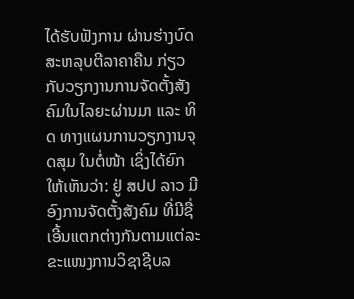ໄດ້ຮັບຟັງການ ຜ່ານຮ່າງບົດສະຫລຸບຕີລາຄາຄືນ ກ່ຽວກັບວຽກງານການຈັດຕັ້ງສັງ ຄົມໃນໄລຍະຜ່ານມາ ແລະ ທິດ ທາງແຜນການວຽກງານຈຸດສຸມ ໃນຕໍ່ໜ້າ ເຊິ່ງໄດ້ຍົກໃຫ້ເຫັນວ່າ: ຢູ່ ສປປ ລາວ ມີອົງການຈັດຕັ້ງສັງຄົມ ທີ່ມີຊື່ເອີ້ນແຕກຕ່າງກັນຕາມແຕ່ລະ ຂະແໜງການວິຊາຊີບລ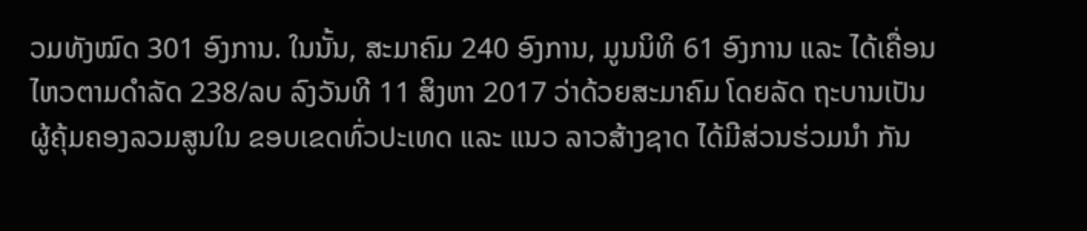ວມທັງໝົດ 301 ອົງການ. ໃນນັ້ນ, ສະມາຄົມ 240 ອົງການ, ມູນນິທິ 61 ອົງການ ແລະ ໄດ້ເຄື່ອນໄຫວຕາມດຳລັດ 238/ລບ ລົງວັນທີ 11 ສິງຫາ 2017 ວ່າດ້ວຍສະມາຄົມ ໂດຍລັດ ຖະບານເປັນຜູ້ຄຸ້ມຄອງລວມສູນໃນ ຂອບເຂດທົ່ວປະເທດ ແລະ ແນວ ລາວສ້າງຊາດ ໄດ້ມີສ່ວນຮ່ວມນຳ ກັນ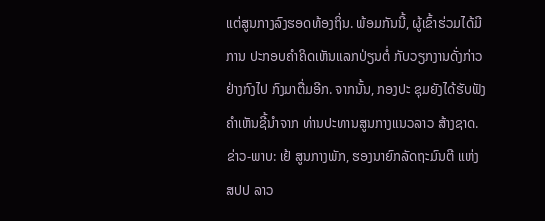ແຕ່ສູນກາງລົງຮອດທ້ອງຖິ່ນ. ພ້ອມກັນນີ້, ຜູ້ເຂົ້າຮ່ວມໄດ້ມີການ ປະກອບຄຳຄິດເຫັນແລກປ່ຽນຕໍ່ ກັບວຽກງານດັ່ງກ່າວຢ່າງກົງໄປ ກົງມາຕື່ມອີກ. ຈາກນັ້ນ, ກອງປະ ຊຸມຍັງໄດ້ຮັບຟັງຄໍາເຫັນຊີ້ນໍາຈາກ ທ່ານປະທານສູນກາງແນວລາວ ສ້າງຊາດ. ຂ່າວ-ພາບ: ເຢ້ ສູນກາງພັກ, ຮອງນາຍົກລັດຖະມົນຕີ ແຫ່ງ ສປປ ລາວ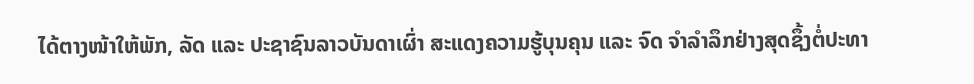ໄດ້ຕາງໜ້າໃຫ້ພັກ, ລັດ ແລະ ປະຊາຊົນລາວບັນດາເຜົ່າ ສະແດງຄວາມຮູ້ບຸນຄຸນ ແລະ ຈົດ ຈຳລໍາລຶກຢ່າງສຸດຊຶ້ງຕໍ່ປະທາ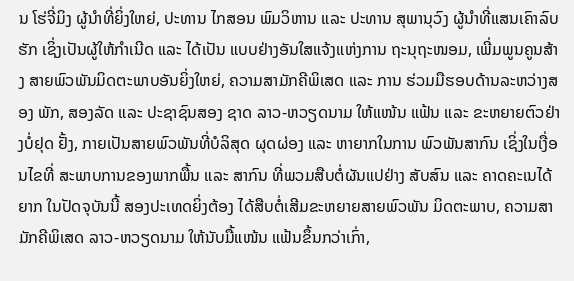ນ ໂຮ່ຈີ່ມິງ ຜູ້ນຳທີ່ຍິ່ງໃຫຍ່, ປະທານ ໄກສອນ ພົມວິຫານ ແລະ ປະທານ ສຸພານຸວົງ ຜູ້ນຳທີ່ແສນເຄົາລົບຮັກ ເຊິ່ງເປັນຜູ້ໃຫ້ກຳເນີດ ແລະ ໄດ້ເປັນ ແບບຢ່າງອັນໃສແຈ້ງແຫ່ງການ ຖະນຸຖະໜອມ, ເພີ່ມພູນຄູນສ້າງ ສາຍພົວພັນມິດຕະພາບອັນຍິ່ງໃຫຍ່, ຄວາມສາມັກຄີພິເສດ ແລະ ການ ຮ່ວມມືຮອບດ້ານລະຫວ່າງສອງ ພັກ, ສອງລັດ ແລະ ປະຊາຊົນສອງ ຊາດ ລາວ-ຫວຽດນາມ ໃຫ້ແໜ້ນ ແຟ້ນ ແລະ ຂະຫຍາຍຕົວຢ່າງບໍ່ຢຸດ ຢັ້ງ, ກາຍເປັນສາຍພົວພັນທີ່ບໍລິສຸດ ຜຸດຜ່ອງ ແລະ ຫາຍາກໃນການ ພົວພັນສາກົນ ເຊິ່ງໃນເງື່ອນໄຂທີ່ ສະພາບການຂອງພາກພື້ນ ແລະ ສາກົນ ທີ່ພວມສືບຕໍ່ຜັນແປຢ່າງ ສັບສົນ ແລະ ຄາດຄະເນໄດ້ຍາກ ໃນປັດຈຸບັນນີ້ ສອງປະເທດຍິ່ງຕ້ອງ ໄດ້ສືບຕໍ່ເສີມຂະຫຍາຍສາຍພົວພັນ ມິດຕະພາບ, ຄວາມສາມັກຄີພິເສດ ລາວ-ຫວຽດນາມ ໃຫ້ນັບມື້ແໜ້ນ ແຟ້ນຂຶ້ນກວ່າເກົ່າ,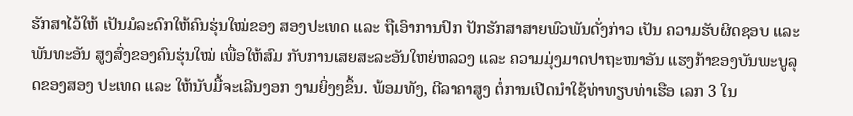ຮັກສາໄວ້ໃຫ້ ເປັນມໍລະດົກໃຫ້ຄົນຮຸ່ນໃໝ່ຂອງ ສອງປະເທດ ແລະ ຖືເອົາການປົກ ປັກຮັກສາສາຍພົວພັນດັ່ງກ່າວ ເປັນ ຄວາມຮັບຜິດຊອບ ແລະ ພັນທະອັນ ສູງສົ່ງຂອງຄົນຮຸ່ນໃໝ່ ເພື່ອໃຫ້ສົມ ກັບການເສຍສະລະອັນໃຫຍ່ຫລວງ ແລະ ຄວາມມຸ່ງມາດປາຖະໜາອັນ ແຮງກ້າຂອງບັນພະບູລຸດຂອງສອງ ປະເທດ ແລະ ໃຫ້ນັບມື້ຈະເລີນງອກ ງາມຍິ່ງໆຂຶ້ນ. ພ້ອມທັງ, ຕີລາຄາສູງ ຕໍ່ການເປີດນຳໃຊ້ທ່າທຽບທ່າເຮືອ ເລກ 3 ໃນ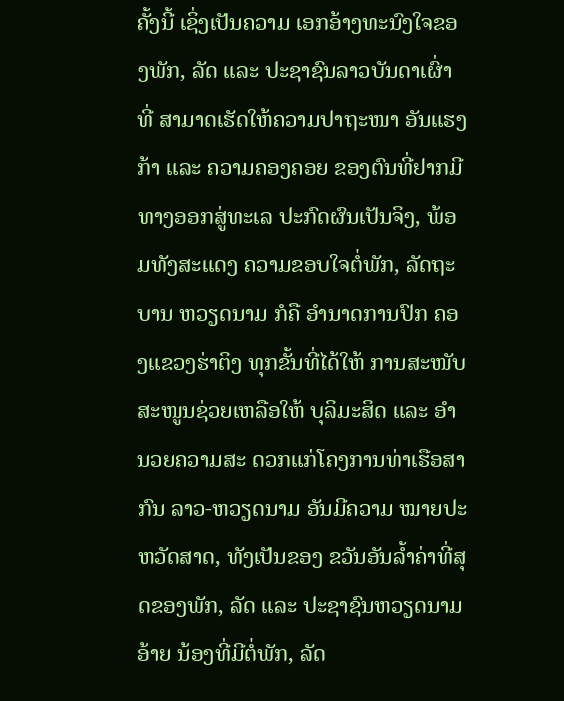ຄັ້ງນີ້ ເຊິ່ງເປັນຄວາມ ເອກອ້າງທະນົງໃຈຂອງພັກ, ລັດ ແລະ ປະຊາຊົນລາວບັນດາເຜົ່າ ທີ່ ສາມາດເຮັດໃຫ້ຄວາມປາຖະໜາ ອັນແຮງກ້າ ແລະ ຄວາມຄອງຄອຍ ຂອງຕົນທີ່ຢາກມີທາງອອກສູ່ທະເລ ປະກົດຜົນເປັນຈິງ, ພ້ອມທັງສະແດງ ຄວາມຂອບໃຈຕໍ່ພັກ, ລັດຖະບານ ຫວຽດນາມ ກໍຄື ອໍານາດການປົກ ຄອງແຂວງຮ່າຕິງ ທຸກຂັ້ນທີ່ໄດ້ໃຫ້ ການສະໜັບສະໜູນຊ່ວຍເຫລືອໃຫ້ ບຸລິມະສິດ ແລະ ອໍານວຍຄວາມສະ ດວກແກ່ໂຄງການທ່າເຮືອສາກົນ ລາວ-ຫວຽດນາມ ອັນມີຄວາມ ໝາຍປະຫວັດສາດ, ທັງເປັນຂອງ ຂວັນອັນລໍ້າຄ່າທີ່ສຸດຂອງພັກ, ລັດ ແລະ ປະຊາຊົນຫວຽດນາມອ້າຍ ນ້ອງທີ່ມີຕໍ່ພັກ, ລັດ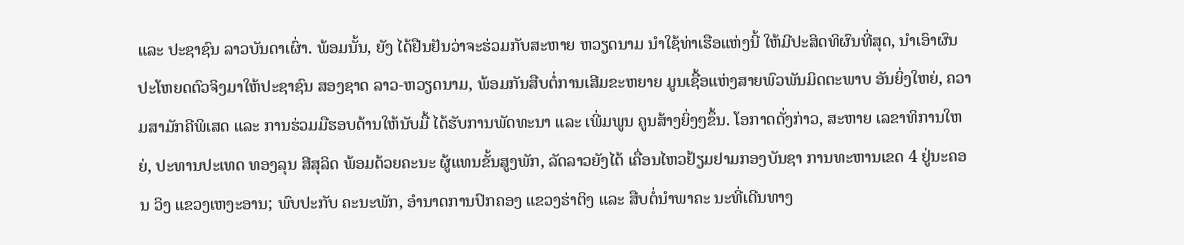ແລະ ປະຊາຊົນ ລາວບັນດາເຜົ່າ. ພ້ອມນັ້ນ, ຍັງ ໄດ້ຢືນຢັນວ່າຈະຮ່ວມກັບສະຫາຍ ຫວຽດນາມ ນໍາໃຊ້ທ່າເຮືອແຫ່ງນີ້ ໃຫ້ມີປະສິດທິຜົນທີ່ສຸດ, ນຳເອົາຜົນ ປະໂຫຍດຕົວຈິງມາໃຫ້ປະຊາຊົນ ສອງຊາດ ລາວ-ຫວຽດນາມ, ພ້ອມກັນສືບຕໍ່ການເສີມຂະຫຍາຍ ມູນເຊື້ອແຫ່ງສາຍພົວພັນມິດຕະພາບ ອັນຍິ່ງໃຫຍ່, ຄວາມສາມັກຄີພິເສດ ແລະ ການຮ່ວມມືຮອບດ້ານໃຫ້ນັບມື້ ໄດ້ຮັບການພັດທະນາ ແລະ ເພີ່ມພູນ ຄູນສ້າງຍິ່ງໆຂຶ້ນ. ໂອກາດດັ່ງກ່າວ, ສະຫາຍ ເລຂາທິການໃຫຍ່, ປະທານປະເທດ ທອງລຸນ ສີສຸລິດ ພ້ອມດ້ວຍຄະນະ ຜູ້ແທນຂັ້ນສູງພັກ, ລັດລາວຍັງໄດ້ ເຄື່ອນໄຫວຢ້ຽມຢາມກອງບັນຊາ ການທະຫານເຂດ 4 ຢູ່ນະຄອນ ວິງ ແຂວງເຫງະອານ; ພົບປະກັບ ຄະນະພັກ, ອໍານາດການປົກຄອງ ແຂວງຮ່າຕິງ ແລະ ສືບຕໍ່ນໍາພາຄະ ນະທີ່ເດີນທາງ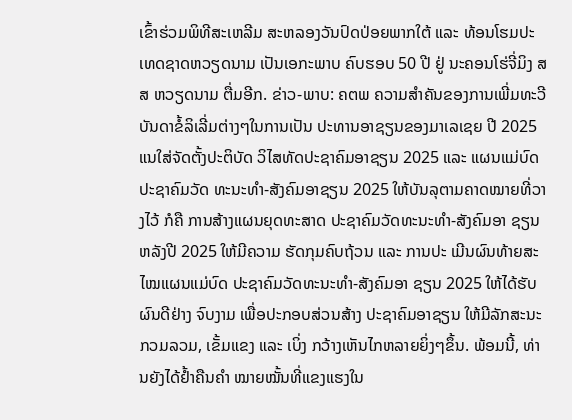ເຂົ້າຮ່ວມພິທີສະເຫລີມ ສະຫລອງວັນປົດປ່ອຍພາກໃຕ້ ແລະ ທ້ອນໂຮມປະເທດຊາດຫວຽດນາມ ເປັນເອກະພາບ ຄົບຮອບ 50 ປີ ຢູ່ ນະຄອນໂຮ່ຈີ່ມິງ ສສ ຫວຽດນາມ ຕື່ມອີກ. ຂ່າວ-ພາບ: ຄຕພ ຄວາມສໍາຄັນຂອງການເພີ່ມທະວີ ບັນດາຂໍ້ລິເລີ່ມຕ່າງໆໃນການເປັນ ປະທານອາຊຽນຂອງມາເລເຊຍ ປີ 2025 ແນໃສ່ຈັດຕັ້ງປະຕິບັດ ວິໄສທັດປະຊາຄົມອາຊຽນ 2025 ແລະ ແຜນແມ່ບົດປະຊາຄົມວັດ ທະນະທໍາ-ສັງຄົມອາຊຽນ 2025 ໃຫ້ບັນລຸຕາມຄາດໝາຍທີ່ວາງໄວ້ ກໍຄື ການສ້າງແຜນຍຸດທະສາດ ປະຊາຄົມວັດທະນະທຳ-ສັງຄົມອາ ຊຽນ ຫລັງປີ 2025 ໃຫ້ມີຄວາມ ຮັດກຸມຄົບຖ້ວນ ແລະ ການປະ ເມີນຜົນທ້າຍສະໄໝແຜນແມ່ບົດ ປະຊາຄົມວັດທະນະທຳ-ສັງຄົມອາ ຊຽນ 2025 ໃຫ້ໄດ້ຮັບຜົນດີຢ່າງ ຈົບງາມ ເພື່ອປະກອບສ່ວນສ້າງ ປະຊາຄົມອາຊຽນ ໃຫ້ມີລັກສະນະ ກວມລວມ, ເຂັ້ມແຂງ ແລະ ເບິ່ງ ກວ້າງເຫັນໄກຫລາຍຍິ່ງໆຂຶ້ນ. ພ້ອມນີ້, ທ່ານຍັງໄດ້ຢໍ້າຄືນຄຳ ໝາຍໝັ້ນທີ່ແຂງແຮງໃນ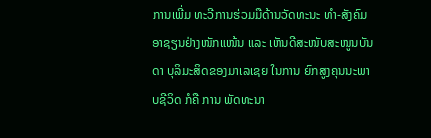ການເພີ່ມ ທະວີການຮ່ວມມືດ້ານວັດທະນະ ທຳ-ສັງຄົມອາຊຽນຢ່າງໜັກແໜ້ນ ແລະ ເຫັນດີສະໜັບສະໜູນບັນດາ ບຸລິມະສິດຂອງມາເລເຊຍ ໃນການ ຍົກສູງຄຸນນະພາບຊີວິດ ກໍຄື ການ ພັດທະນາ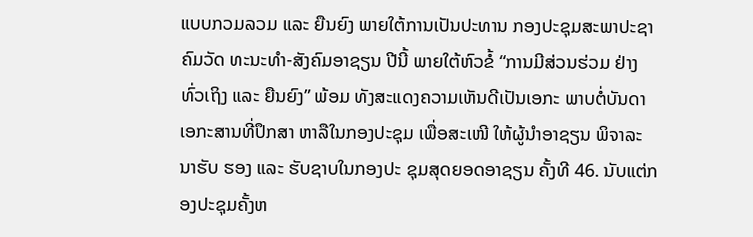ແບບກວມລວມ ແລະ ຍືນຍົງ ພາຍໃຕ້ການເປັນປະທານ ກອງປະຊຸມສະພາປະຊາຄົມວັດ ທະນະທຳ-ສັງຄົມອາຊຽນ ປີນີ້ ພາຍໃຕ້ຫົວຂໍ້ “ການມີສ່ວນຮ່ວມ ຢ່າງທົ່ວເຖິງ ແລະ ຍືນຍົງ” ພ້ອມ ທັງສະແດງຄວາມເຫັນດີເປັນເອກະ ພາບຕໍ່ບັນດາເອກະສານທີ່ປຶກສາ ຫາລືໃນກອງປະຊຸມ ເພື່ອສະເໜີ ໃຫ້ຜູ້ນຳອາຊຽນ ພິຈາລະນາຮັບ ຮອງ ແລະ ຮັບຊາບໃນກອງປະ ຊຸມສຸດຍອດອາຊຽນ ຄັ້ງທີ 46. ນັບແຕ່ກອງປະຊຸມຄັ້ງຫ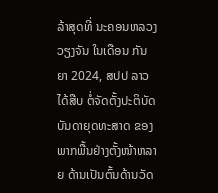ລ້າສຸດທີ່ ນະຄອນຫລວງວຽງຈັນ ໃນເດືອນ ກັນຍາ 2024, ສປປ ລາວ ໄດ້ສືບ ຕໍ່ຈັດຕັ້ງປະຕິບັດບັນດາຍຸດທະສາດ ຂອງພາກພື້ນຢ່າງຕັ້ງໜ້າຫລາຍ ດ້ານເປັນຕົ້ນດ້ານວັດ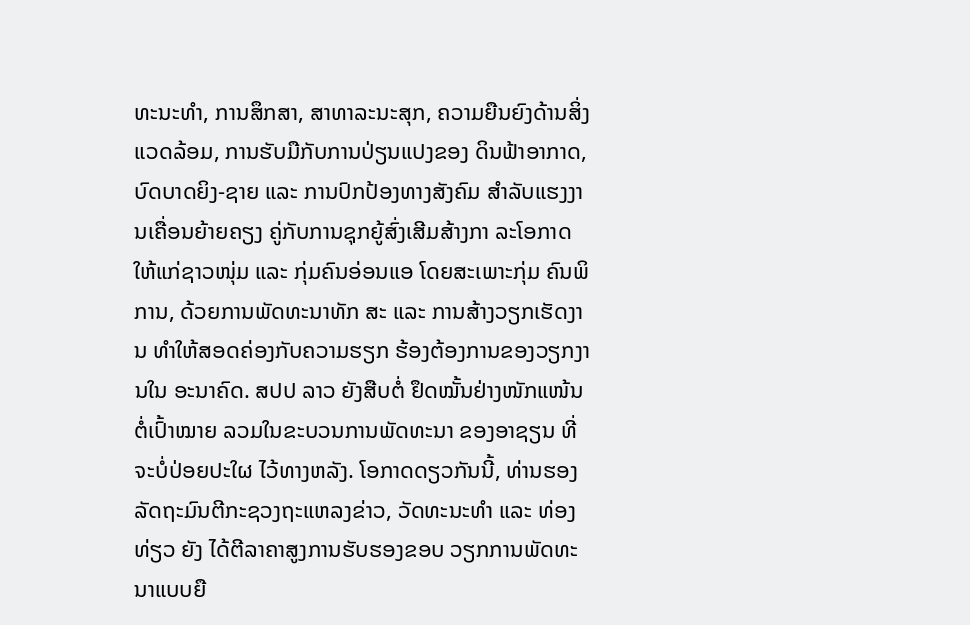ທະນະທໍາ, ການສຶກສາ, ສາທາລະນະສຸກ, ຄວາມຍືນຍົງດ້ານສິ່ງແວດລ້ອມ, ການຮັບມືກັບການປ່ຽນແປງຂອງ ດິນຟ້າອາກາດ, ບົດບາດຍິງ-ຊາຍ ແລະ ການປົກປ້ອງທາງສັງຄົມ ສຳລັບແຮງງານເຄື່ອນຍ້າຍຄຽງ ຄູ່ກັບການຊຸກຍູ້ສົ່ງເສີມສ້າງກາ ລະໂອກາດໃຫ້ແກ່ຊາວໜຸ່ມ ແລະ ກຸ່ມຄົນອ່ອນແອ ໂດຍສະເພາະກຸ່ມ ຄົນພິການ, ດ້ວຍການພັດທະນາທັກ ສະ ແລະ ການສ້າງວຽກເຮັດງານ ທຳໃຫ້ສອດຄ່ອງກັບຄວາມຮຽກ ຮ້ອງຕ້ອງການຂອງວຽກງານໃນ ອະນາຄົດ. ສປປ ລາວ ຍັງສືບຕໍ່ ຢຶດໝັ້ນຢ່າງໜັກແໜ້ນຕໍ່ເປົ້າໝາຍ ລວມໃນຂະບວນການພັດທະນາ ຂອງອາຊຽນ ທີ່ຈະບໍ່ປ່ອຍປະໃຜ ໄວ້ທາງຫລັງ. ໂອກາດດຽວກັນນີ້, ທ່ານຮອງ ລັດຖະມົນຕີກະຊວງຖະແຫລງຂ່າວ, ວັດທະນະທໍາ ແລະ ທ່ອງທ່ຽວ ຍັງ ໄດ້ຕີລາຄາສູງການຮັບຮອງຂອບ ວຽກການພັດທະນາແບບຍື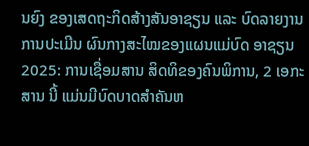ນຍົງ ຂອງເສດຖະກິດສ້າງສັນອາຊຽນ ແລະ ບົດລາຍງານການປະເມີນ ຜົນກາງສະໄໝຂອງແຜນແມ່ບົດ ອາຊຽນ 2025: ການເຊື່ອມສານ ສິດທິຂອງຄົນພິການ, 2 ເອກະສານ ນີ້ ແມ່ນມີບົດບາດສໍາຄັນຫ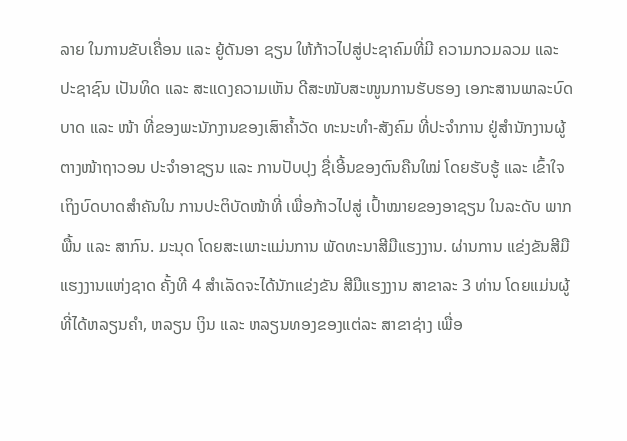ລາຍ ໃນການຂັບເຄື່ອນ ແລະ ຍູ້ດັນອາ ຊຽນ ໃຫ້ກ້າວໄປສູ່ປະຊາຄົມທີ່ມີ ຄວາມກວມລວມ ແລະ ປະຊາຊົນ ເປັນທິດ ແລະ ສະແດງຄວາມເຫັນ ດີສະໜັບສະໜູນການຮັບຮອງ ເອກະສານພາລະບົດບາດ ແລະ ໜ້າ ທີ່ຂອງພະນັກງານຂອງເສົາຄ້ຳວັດ ທະນະທຳ-ສັງຄົມ ທີ່ປະຈຳການ ຢູ່ສຳນັກງານຜູ້ຕາງໜ້າຖາວອນ ປະຈໍາອາຊຽນ ແລະ ການປັບປຸງ ຊື່ເອີ້ນຂອງຕົນຄືນໃໝ່ ໂດຍຮັບຮູ້ ແລະ ເຂົ້າໃຈເຖິງບົດບາດສໍາຄັນໃນ ການປະຕິບັດໜ້າທີ່ ເພື່ອກ້າວໄປສູ່ ເປົ້າໝາຍຂອງອາຊຽນ ໃນລະດັບ ພາກພື້ນ ແລະ ສາກົນ. ມະນຸດ ໂດຍສະເພາະແມ່ນການ ພັດທະນາສີມືແຮງງານ. ຜ່ານການ ແຂ່ງຂັນສີມືແຮງງານແຫ່ງຊາດ ຄັ້ງທີ 4 ສໍາເລັດຈະໄດ້ນັກແຂ່ງຂັນ ສີມືແຮງງານ ສາຂາລະ 3 ທ່ານ ໂດຍແມ່ນຜູ້ທີ່ໄດ້ຫລຽນຄໍາ, ຫລຽນ ເງິນ ແລະ ຫລຽນທອງຂອງແຕ່ລະ ສາຂາຊ່າງ ເພື່ອ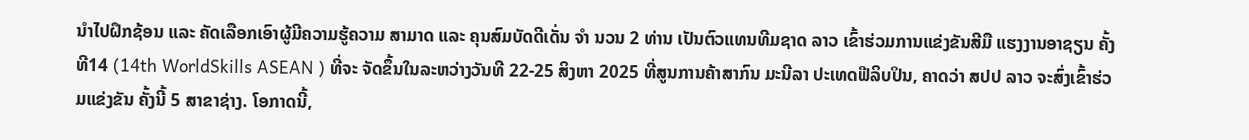ນໍາໄປຝຶກຊ້ອນ ແລະ ຄັດເລືອກເອົາຜູ້ມີຄວາມຮູ້ຄວາມ ສາມາດ ແລະ ຄຸນສົມບັດດີເດັ່ນ ຈໍາ ນວນ 2 ທ່ານ ເປັນຕົວແທນທີມຊາດ ລາວ ເຂົ້າຮ່ວມການແຂ່ງຂັນສີມື ແຮງງານອາຊຽນ ຄັ້ງທີ14 (14th WorldSkills ASEAN ) ທີ່ຈະ ຈັດຂຶ້ນໃນລະຫວ່າງວັນທີ 22-25 ສິງຫາ 2025 ທີ່ສູນການຄ້າສາກົນ ມະນີລາ ປະເທດຟີລິບປິນ, ຄາດວ່າ ສປປ ລາວ ຈະສົ່ງເຂົ້າຮ່ວມແຂ່ງຂັນ ຄັ້ງນີ້ 5 ສາຂາຊ່າງ. ໂອກາດນີ້,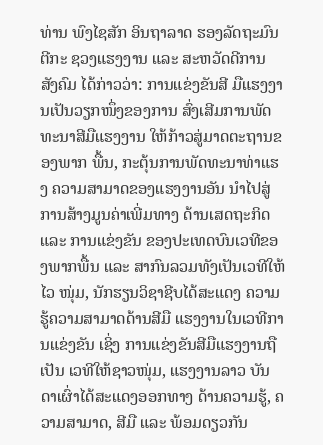ທ່ານ ພົງໄຊສັກ ອິນຖາລາດ ຮອງລັດຖະມົນຕີກະ ຊວງແຮງງານ ແລະ ສະຫວັດດີການ ສັງຄົມ ໄດ້ກ່າວວ່າ: ການແຂ່ງຂັນສີ ມືແຮງງານເປັນວຽກໜຶ່ງຂອງການ ສົ່ງເສີມການພັດທະນາສີມືແຮງງານ ໃຫ້ກ້າວສູ່ມາດຕະຖານຂອງພາກ ພື້ນ, ກະຕຸ້ນການພັດທະນາທ່າແຮງ ຄວາມສາມາດຂອງແຮງງານອັນ ນໍາໄປສູ່ການສ້າງມູນຄ່າເພີ່ມທາງ ດ້ານເສດຖະກິດ ແລະ ການແຂ່ງຂັນ ຂອງປະເທດບົນເວທີຂອງພາກພື້ນ ແລະ ສາກົນລວມທັງເປັນເວທີໃຫ້ໄວ ໜຸ່ມ, ນັກຮຽນວິຊາຊີບໄດ້ສະແດງ ຄວາມຮູ້ຄວາມສາມາດດ້ານສີມື ແຮງງານໃນເວທີການແຂ່ງຂັນ ເຊິ່ງ ການແຂ່ງຂັນສີມືແຮງງານຖືເປັນ ເວທີໃຫ້ຊາວໜຸ່ມ, ແຮງງານລາວ ບັນດາເຜົ່າໄດ້ສະແດງອອກທາງ ດ້ານຄວາມຮູ້, ຄວາມສາມາດ, ສີມື ແລະ ພ້ອມດຽວກັນ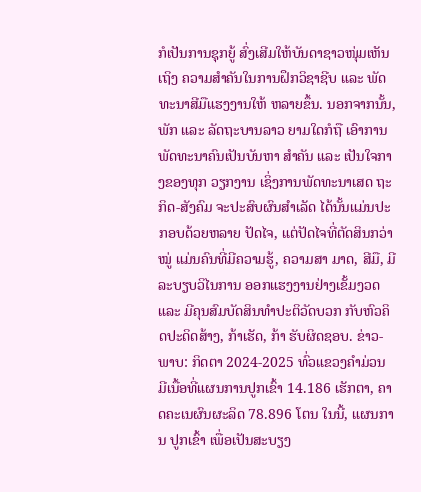ກໍເປັນການຊຸກຍູ້ ສົ່ງເສີມໃຫ້ບັນດາຊາວໜຸ່ມເຫັນເຖິງ ຄວາມສຳຄັນໃນການຝຶກວິຊາຊີບ ແລະ ພັດທະນາສີມືແຮງງານໃຫ້ ຫລາຍຂຶ້ນ. ນອກຈາກນັ້ນ, ພັກ ແລະ ລັດຖະບານລາວ ຍາມໃດກໍຖື ເອົາການພັດທະນາຄົນເປັນບັນຫາ ສຳຄັນ ແລະ ເປັນໃຈກາງຂອງທຸກ ວຽກງານ ເຊິ່ງການພັດທະນາເສດ ຖະກິດ-ສັງຄົມ ຈະປະສົບຜົນສຳເລັດ ໄດ້ນັ້ນແມ່ນປະກອບດ້ວຍຫລາຍ ປັດໄຈ, ແຕ່ປັດໄຈທີ່ຕັດສິນກວ່າໝູ່ ແມ່ນຄົນທີ່ມີຄວາມຮູ້, ຄວາມສາ ມາດ, ສີມື, ມີລະບຽບວິໄນການ ອອກແຮງງານຢ່າງເຂັ້ມງວດ ແລະ ມີຄຸນສົມບັດສິນທຳປະຕິວັດບວກ ກັບຫົວຄິດປະດິດສ້າງ, ກ້າເຮັດ, ກ້າ ຮັບຜິດຊອບ. ຂ່າວ-ພາບ: ກິດຕາ 2024-2025 ທົ່ວແຂວງຄໍາມ່ວນ ມີເນື້ອທີ່ແຜນການປູກເຂົ້າ 14.186 ເຮັກຕາ, ຄາດຄະເນຜົນຜະລິດ 78.896 ໂຕນ ໃນນີ້, ແຜນການ ປູກເຂົ້າ ເພື່ອເປັນສະບຽງ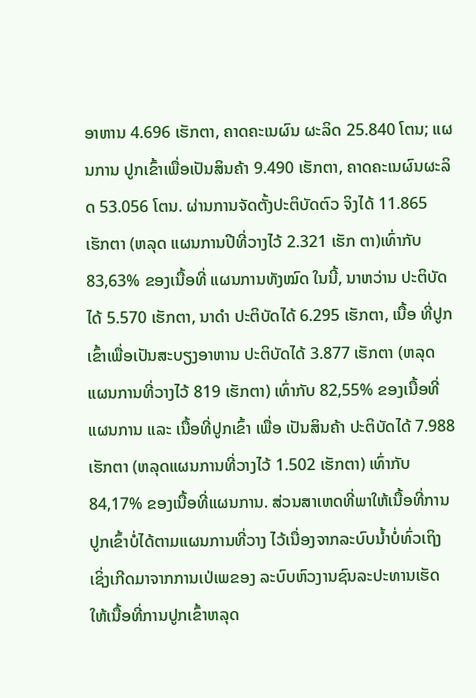ອາຫານ 4.696 ເຮັກຕາ, ຄາດຄະເນຜົນ ຜະລິດ 25.840 ໂຕນ; ແຜນການ ປູກເຂົ້າເພື່ອເປັນສິນຄ້າ 9.490 ເຮັກຕາ, ຄາດຄະເນຜົນຜະລິດ 53.056 ໂຕນ. ຜ່ານການຈັດຕັ້ງປະຕິບັດຕົວ ຈິງໄດ້ 11.865 ເຮັກຕາ (ຫລຸດ ແຜນການປີທີ່ວາງໄວ້ 2.321 ເຮັກ ຕາ)ເທົ່າກັບ 83,63% ຂອງເນື້ອທີ່ ແຜນການທັງໝົດ ໃນນີ້, ນາຫວ່ານ ປະຕິບັດໄດ້ 5.570 ເຮັກຕາ, ນາດໍາ ປະຕິບັດໄດ້ 6.295 ເຮັກຕາ, ເນື້ອ ທີ່ປູກເຂົ້າເພື່ອເປັນສະບຽງອາຫານ ປະຕິບັດໄດ້ 3.877 ເຮັກຕາ (ຫລຸດ ແຜນການທີ່ວາງໄວ້ 819 ເຮັກຕາ) ເທົ່າກັບ 82,55% ຂອງເນື້ອທີ່ ແຜນການ ແລະ ເນື້ອທີ່ປູກເຂົ້າ ເພື່ອ ເປັນສິນຄ້າ ປະຕິບັດໄດ້ 7.988 ເຮັກຕາ (ຫລຸດແຜນການທີ່ວາງໄວ້ 1.502 ເຮັກຕາ) ເທົ່າກັບ 84,17% ຂອງເນື້ອທີ່ແຜນການ. ສ່ວນສາເຫດທີ່ພາໃຫ້ເນື້ອທີ່ການ ປູກເຂົ້າບໍ່ໄດ້ຕາມແຜນການທີ່ວາງ ໄວ້ເນື່ອງຈາກລະບົບນໍ້າບໍ່ທົ່ວເຖິງ ເຊິ່ງເກີດມາຈາກການເປ່ເພຂອງ ລະບົບຫົວງານຊົນລະປະທານເຮັດ ໃຫ້ເນື້ອທີ່ການປູກເຂົ້າຫລຸດ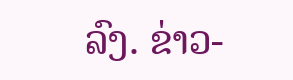ລົງ. ຂ່າວ-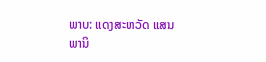ພາບ: ແດງສະຫວັດ ແສນພານິ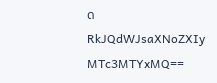ດ
RkJQdWJsaXNoZXIy MTc3MTYxMQ==